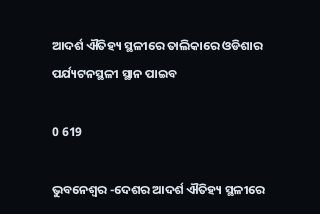ଆଦର୍ଶ ଐତିହ୍ୟ ସ୍ଥଳୀରେ ତାଲିକାରେ ଓଡିଶାର ପର୍ଯ୍ୟଟନସ୍ଥଳୀ ସ୍ଥାନ ପାଇବ

0 619

ଭୁବନେଶ୍ୱର -ଦେଶର ଆଦର୍ଶ ଐତିହ୍ୟ ସ୍ଥଳୀରେ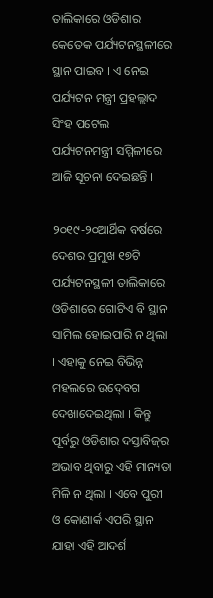ତାଲିକାରେ ଓଡିଶାର କେତେକ ପର୍ଯ୍ୟଟନସ୍ଥଳୀରେ ସ୍ଥାନ ପାଇବ । ଏ ନେଇ ପର୍ଯ୍ୟଟନ ମନ୍ତ୍ରୀ ପ୍ରହଲ୍ଲାଦ ସିଂହ ପଟେଲ ପର୍ଯ୍ୟଟନମନ୍ତ୍ରୀ ସମ୍ମିଳୀରେ ଆଜି ସୂଚନା ଦେଇଛନ୍ତି ।

୨୦୧୯-୨୦ଆର୍ଥିକ ବର୍ଷରେ ଦେଶର ପ୍ରମୁଖ ୧୭ଟି ପର୍ଯ୍ୟଟନସ୍ଥଳୀ ତାଲିକାରେ ଓଡିଶାରେ ଗୋଟିଏ ବି ସ୍ଥାନ ସାମିଲ ହୋଇପାରି ନ ଥିଲା । ଏହାକୁ ନେଇ ବିଭିନ୍ନ ମହଲରେ ଉଦ୍‍ବେଗ ଦେଖାଦେଇଥିଲା । କିନ୍ତୁ ପୂର୍ବରୁ ଓଡିଶାର ଦସ୍ତାବିଜ୍‍ର ଅଭାବ ଥିବାରୁ ଏହି ମାନ୍ୟତା ମିଳି ନ ଥିଲା । ଏବେ ପୁରୀ ଓ କୋଣାର୍କ ଏପରି ସ୍ଥାନ ଯାହା ଏହି ଆଦର୍ଶ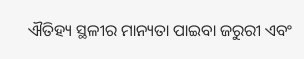ଐତିହ୍ୟ ସ୍ଥଳୀର ମାନ୍ୟତା ପାଇବା ଜରୁରୀ ଏବଂ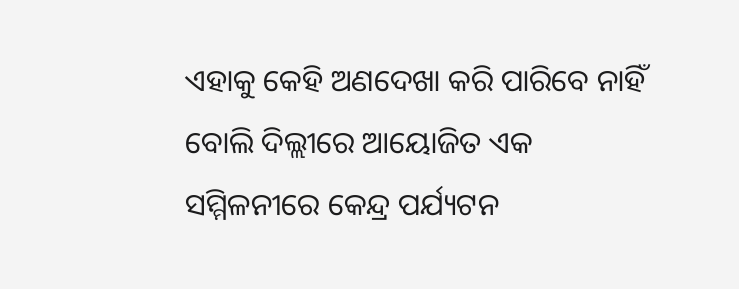ଏହାକୁ କେହି ଅଣଦେଖା କରି ପାରିବେ ନାହିଁ ବୋଲି ଦିଲ୍ଲୀରେ ଆୟୋଜିତ ଏକ ସମ୍ମିଳନୀରେ କେନ୍ଦ୍ର ପର୍ଯ୍ୟଟନ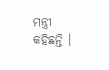ମନ୍ତ୍ରୀ କହିଛନ୍ତି ।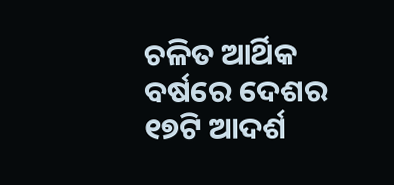ଚଳିତ ଆର୍ଥିକ ବର୍ଷରେ ଦେଶର ୧୭ଟି ଆଦର୍ଶ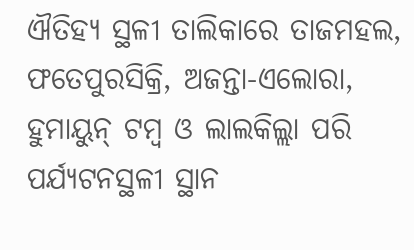ଐତିହ୍ୟ ସ୍ଥଳୀ ତାଲିକାରେ ତାଜମହଲ, ଫତେପୁରସିକ୍ରି, ଅଜନ୍ତା-ଏଲୋରା, ହୁମାୟୁନ୍‍ ଟମ୍ବ ଓ ଲାଲକିଲ୍ଲା ପରି ପର୍ଯ୍ୟଟନସ୍ଥଳୀ ସ୍ଥାନ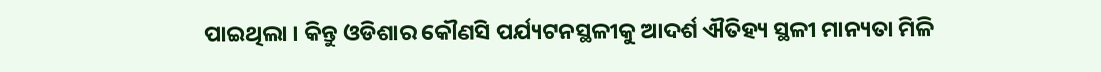ପାଇଥିଲା । କିନ୍ତୁ ଓଡିଶାର କୌଣସି ପର୍ଯ୍ୟଟନସ୍ଥଳୀକୁ ଆଦର୍ଶ ଐତିହ୍ୟ ସ୍ଥଳୀ ମାନ୍ୟତା ମିଳି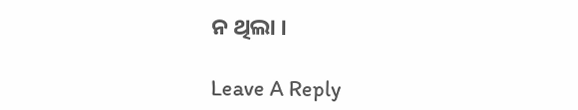ନ ଥିଲା ।

Leave A Reply